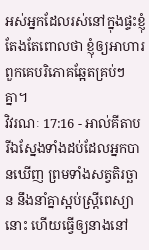អស់អ្នកដែលរស់នៅក្នុងផ្ទះខ្ញុំ តែងតែពោលថា ខ្ញុំឲ្យអាហារ ពួកគេបរិភោគឆ្អែតគ្រប់ៗគ្នា។
វិវរណៈ 17:16 - អាល់គីតាប រីឯស្នែងទាំងដប់ដែលអ្នកបានឃើញ ព្រមទាំងសត្វតិរច្ឆាន នឹងនាំគ្នាស្អប់ស្ដ្រីពេស្យានោះ ហើយធ្វើឲ្យនាងនៅ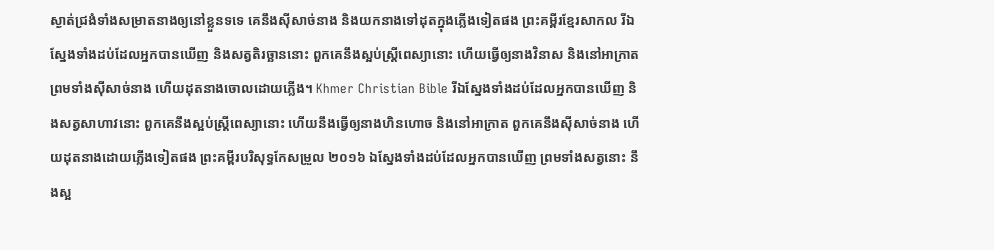ស្ងាត់ជ្រងំទាំងសម្រាតនាងឲ្យនៅខ្លួនទទេ គេនឹងស៊ីសាច់នាង និងយកនាងទៅដុតក្នុងភ្លើងទៀតផង ព្រះគម្ពីរខ្មែរសាកល រីឯស្នែងទាំងដប់ដែលអ្នកបានឃើញ និងសត្វតិរច្ឆាននោះ ពួកគេនឹងស្អប់ស្ត្រីពេស្យានោះ ហើយធ្វើឲ្យនាងវិនាស និងនៅអាក្រាត ព្រមទាំងស៊ីសាច់នាង ហើយដុតនាងចោលដោយភ្លើង។ Khmer Christian Bible រីឯស្នែងទាំងដប់ដែលអ្នកបានឃើញ និងសត្វសាហាវនោះ ពួកគេនឹងស្អប់ស្រ្ដីពេស្យានោះ ហើយនឹងធ្វើឲ្យនាងហិនហោច និងនៅអាក្រាត ពួកគេនឹងស៊ីសាច់នាង ហើយដុតនាងដោយភ្លើងទៀតផង ព្រះគម្ពីរបរិសុទ្ធកែសម្រួល ២០១៦ ឯស្នែងទាំងដប់ដែលអ្នកបានឃើញ ព្រមទាំងសត្វនោះ នឹងស្អ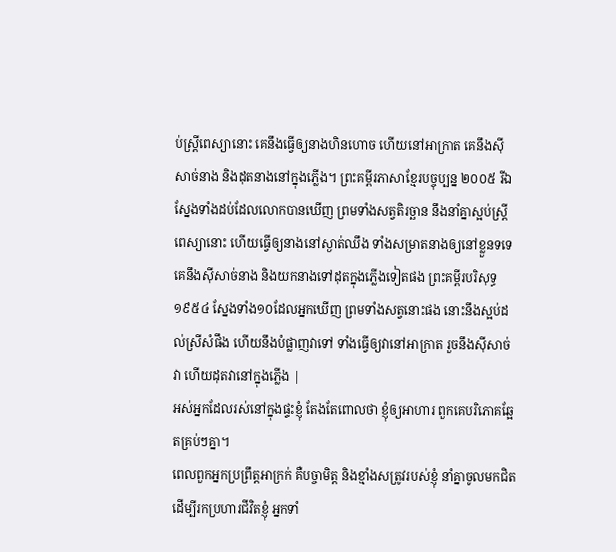ប់ស្ត្រីពេស្យានោះ គេនឹងធ្វើឲ្យនាងហិនហោច ហើយនៅអាក្រាត គេនឹងស៊ីសាច់នាង និងដុតនាងនៅក្នុងភ្លើង។ ព្រះគម្ពីរភាសាខ្មែរបច្ចុប្បន្ន ២០០៥ រីឯស្នែងទាំងដប់ដែលលោកបានឃើញ ព្រមទាំងសត្វតិរច្ឆាន នឹងនាំគ្នាស្អប់ស្ត្រីពេស្យានោះ ហើយធ្វើឲ្យនាងនៅស្ងាត់ឈឹង ទាំងសម្រាតនាងឲ្យនៅខ្លួនទទេ គេនឹងស៊ីសាច់នាង និងយកនាងទៅដុតក្នុងភ្លើងទៀតផង ព្រះគម្ពីរបរិសុទ្ធ ១៩៥៤ ស្នែងទាំង១០ដែលអ្នកឃើញ ព្រមទាំងសត្វនោះផង នោះនឹងស្អប់ដល់ស្រីសំផឹង ហើយនឹងបំផ្លាញវាទៅ ទាំងធ្វើឲ្យវានៅអាក្រាត រួចនឹងស៊ីសាច់វា ហើយដុតវានៅក្នុងភ្លើង |
អស់អ្នកដែលរស់នៅក្នុងផ្ទះខ្ញុំ តែងតែពោលថា ខ្ញុំឲ្យអាហារ ពួកគេបរិភោគឆ្អែតគ្រប់ៗគ្នា។
ពេលពួកអ្នកប្រព្រឹត្តអាក្រក់ គឺបច្ចាមិត្ត និងខ្មាំងសត្រូវរបស់ខ្ញុំ នាំគ្នាចូលមកជិត ដើម្បីរកប្រហារជីវិតខ្ញុំ អ្នកទាំ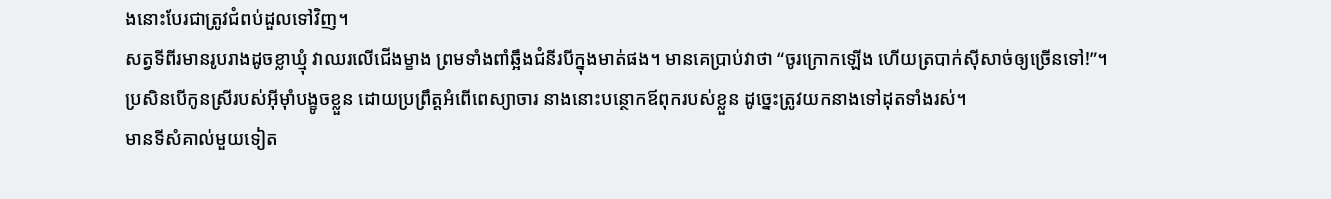ងនោះបែរជាត្រូវជំពប់ដួលទៅវិញ។
សត្វទីពីរមានរូបរាងដូចខ្លាឃ្មុំ វាឈរលើជើងម្ខាង ព្រមទាំងពាំឆ្អឹងជំនីរបីក្នុងមាត់ផង។ មានគេប្រាប់វាថា “ចូរក្រោកឡើង ហើយត្របាក់ស៊ីសាច់ឲ្យច្រើនទៅ!”។
ប្រសិនបើកូនស្រីរបស់អ៊ីមុាំបង្ខូចខ្លួន ដោយប្រព្រឹត្តអំពើពេស្យាចារ នាងនោះបន្ថោកឪពុករបស់ខ្លួន ដូច្នេះត្រូវយកនាងទៅដុតទាំងរស់។
មានទីសំគាល់មួយទៀត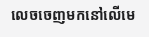លេចចេញមកនៅលើមេ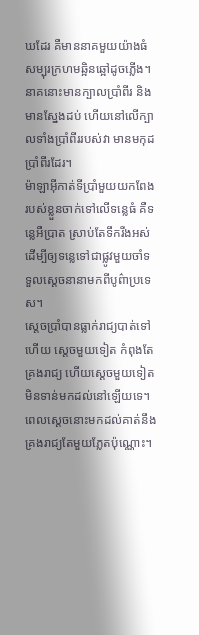ឃដែរ គឺមាននាគមួយយ៉ាងធំ សម្បុរក្រហមឆ្អិនឆ្អៅដូចភ្លើង។ នាគនោះមានក្បាលប្រាំពីរ និងមានស្នែងដប់ ហើយនៅលើក្បាលទាំងប្រាំពីររបស់វា មានមកុដប្រាំពីរដែរ។
ម៉ាឡាអ៊ីកាត់ទីប្រាំមួយយកពែងរបស់ខ្លួនចាក់ទៅលើទន្លេធំ គឺទន្លេអឺប្រាត ស្រាប់តែទឹករីងអស់ ដើម្បីឲ្យទន្លេទៅជាផ្លូវមួយចាំទទួលស្ដេចនានាមកពីបូព៌ាប្រទេស។
ស្ដេចប្រាំបានធ្លាក់រាជ្យបាត់ទៅហើយ ស្តេចមួយទៀត កំពុងតែគ្រងរាជ្យ ហើយស្តេចមួយទៀតមិនទាន់មកដល់នៅឡើយទេ។ ពេលស្ដេចនោះមកដល់គាត់នឹងគ្រងរាជ្យតែមួយភ្លែតប៉ុណ្ណោះ។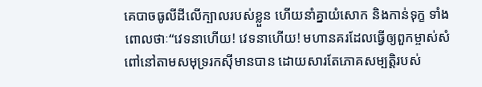គេបាចធូលីដីលើក្បាលរបស់ខ្លួន ហើយនាំគ្នាយំសោក និងកាន់ទុក្ខ ទាំងពោលថាៈ“វេទនាហើយ! វេទនាហើយ! មហានគរដែលធ្វើឲ្យពួកម្ចាស់សំពៅនៅតាមសមុទ្ររកស៊ីមានបាន ដោយសារតែភោគសម្បត្តិរបស់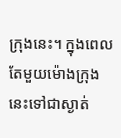ក្រុងនេះ។ ក្នុងពេលតែមួយម៉ោងក្រុងនេះទៅជាស្ងាត់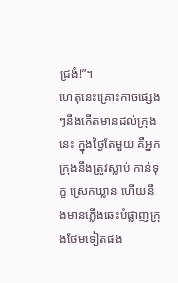ជ្រងំ!”។
ហេតុនេះគ្រោះកាចផ្សេងៗនឹងកើតមានដល់ក្រុងនេះ ក្នុងថ្ងៃតែមួយ គឺអ្នកក្រុងនឹងត្រូវស្លាប់ កាន់ទុក្ខ ស្រេកឃ្លាន ហើយនឹងមានភ្លើងឆេះបំផ្លាញក្រុងថែមទៀតផង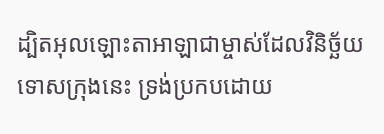ដ្បិតអុលឡោះតាអាឡាជាម្ចាស់ដែលវិនិច្ឆ័យទោសក្រុងនេះ ទ្រង់ប្រកបដោយ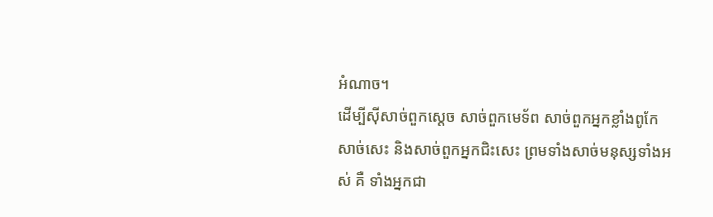អំណាច។
ដើម្បីស៊ីសាច់ពួកស្ដេច សាច់ពួកមេទ័ព សាច់ពួកអ្នកខ្លាំងពូកែ សាច់សេះ និងសាច់ពួកអ្នកជិះសេះ ព្រមទាំងសាច់មនុស្សទាំងអស់ គឺ ទាំងអ្នកជា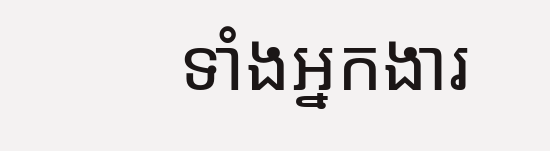ទាំងអ្នកងារ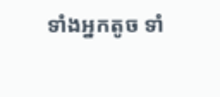ទាំងអ្នកតូច ទាំ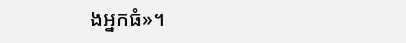ងអ្នកធំ»។